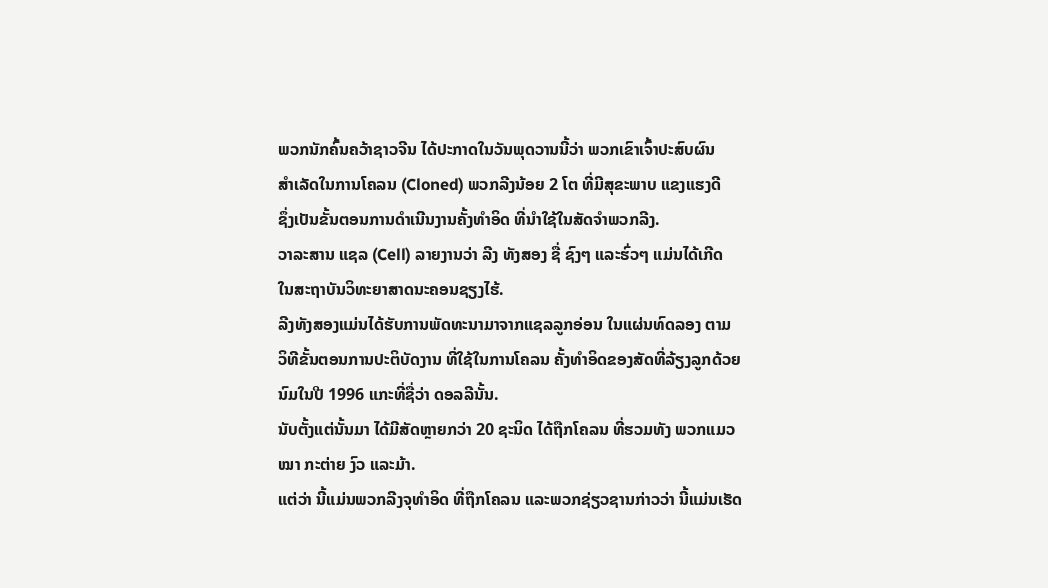ພວກນັກຄົ້ນຄວ້າຊາວຈີນ ໄດ້ປະກາດໃນວັນພຸດວານນີ້ວ່າ ພວກເຂົາເຈົ້າປະສົບຜົນ
ສຳເລັດໃນການໂຄລນ (Cloned) ພວກລີງນ້ອຍ 2 ໂຕ ທີ່ມີສຸຂະພາບ ແຂງແຮງດີ
ຊຶ່ງເປັນຂັ້ນຕອນການດຳເນີນງານຄັ້ງທຳອິດ ທີ່ນຳໃຊ້ໃນສັດຈຳພວກລີງ.
ວາລະສານ ແຊລ (Cell) ລາຍງານວ່າ ລີງ ທັງສອງ ຊື່ ຊົງໆ ແລະຮົ່ວໆ ແມ່ນໄດ້ເກີດ
ໃນສະຖາບັນວິທະຍາສາດນະຄອນຊຽງໄຮ້.
ລີງທັງສອງແມ່ນໄດ້ຮັບການພັດທະນາມາຈາກແຊລລູກອ່ອນ ໃນແຜ່ນທົດລອງ ຕາມ
ວິທີຂັ້ນຕອນການປະຕິບັດງານ ທີ່ໃຊ້ໃນການໂຄລນ ຄັ້ງທຳອິດຂອງສັດທີ່ລ້ຽງລູກດ້ວຍ
ນົມໃນປີ 1996 ແກະທີ່ຊື່ວ່າ ດອລລີນັ້ນ.
ນັບຕັ້ງແຕ່ນັ້ນມາ ໄດ້ມີສັດຫຼາຍກວ່າ 20 ຊະນິດ ໄດ້ຖືກໂຄລນ ທີ່ຮວມທັງ ພວກແມວ
ໝາ ກະຕ່າຍ ງົວ ແລະມ້າ.
ແຕ່ວ່າ ນີ້ແມ່ນພວກລີງຈຸທຳອິດ ທີ່ຖືກໂຄລນ ແລະພວກຊ່ຽວຊານກ່າວວ່າ ນີ້ແມ່ນເຮັດ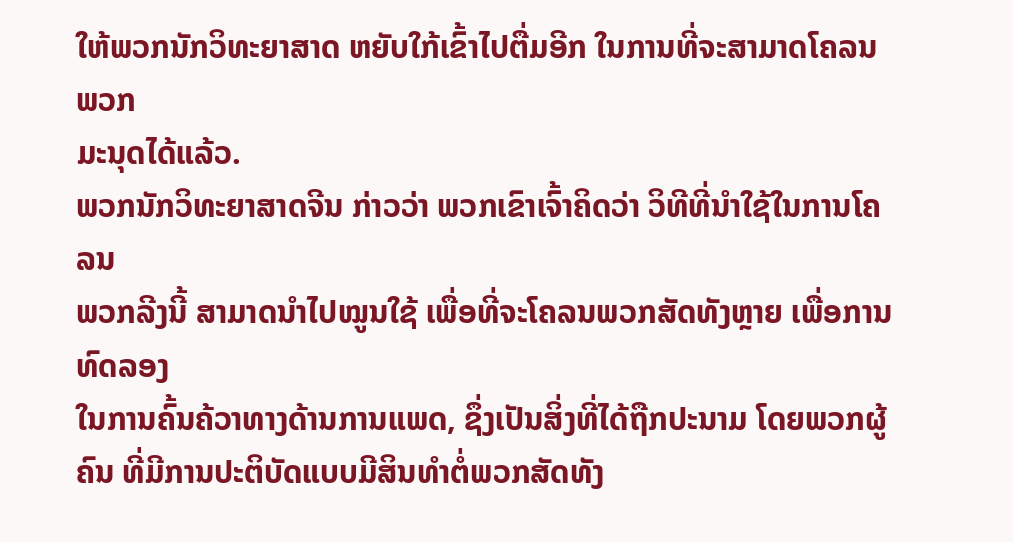ໃຫ້ພວກນັກວິທະຍາສາດ ຫຍັບໃກ້ເຂົ້າໄປຕື່ມອີກ ໃນການທີ່ຈະສາມາດໂຄລນພວກ
ມະນຸດໄດ້ແລ້ວ.
ພວກນັກວິທະຍາສາດຈີນ ກ່າວວ່າ ພວກເຂົາເຈົ້າຄິດວ່າ ວິທີທີ່ນຳໃຊ້ໃນການໂຄລນ
ພວກລີງນີ້ ສາມາດນຳໄປໝູນໃຊ້ ເພື່ອທີ່ຈະໂຄລນພວກສັດທັງຫຼາຍ ເພື່ອການທົດລອງ
ໃນການຄົ້ນຄ້ວາທາງດ້ານການແພດ, ຊຶ່ງເປັນສິ່ງທີ່ໄດ້ຖືກປະນາມ ໂດຍພວກຜູ້ຄົນ ທີ່ມີການປະຕິບັດແບບມີສິນທຳຕໍ່ພວກສັດທັງ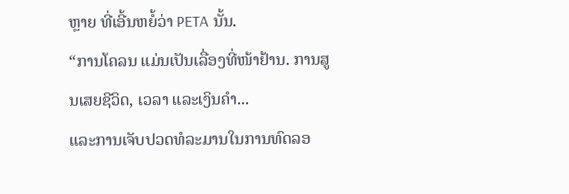ຫຼາຍ ທີ່ເອີ້ນຫຍ້ໍວ່າ PETA ນັ້ນ.
“ການໂຄລນ ແມ່ນເປັນເລື່ອງທີ່ໜ້າຢ້ານ. ການສູນເສຍຊີວິດ, ເວລາ ແລະເງິນຄຳ...
ແລະການເຈັບປວດທໍລະມານໃນການທົດລອ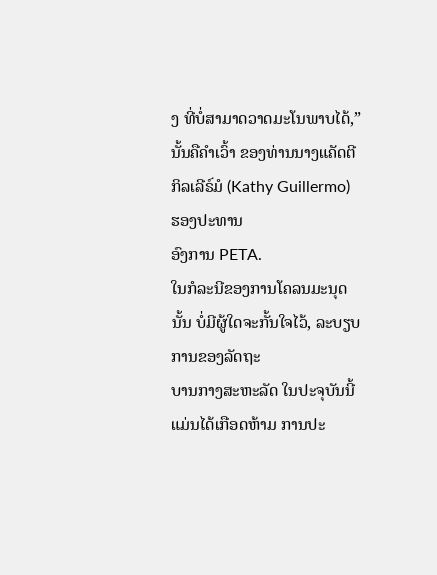ງ ທີ່ບໍ່ສາມາດວາດມະໂນພາບໄດ້,” ນັ້ນຄືຄຳເວົ້າ ຂອງທ່ານນາງແຄັດຕີ ກິລເລີຣ໌ມໍ (Kathy Guillermo) ຮອງປະທານ
ອົງການ PETA.
ໃນກໍລະນີຂອງການໂຄລນມະນຸດນັ້ນ ບໍ່ມີຜູ້ໃດຈະກັ້ນໃຈໄວ້, ລະບຽບການຂອງລັດຖະ
ບານກາງສະຫະລັດ ໃນປະຈຸບັນນີ້ ແມ່ນໄດ້ເກືອດຫ້າມ ການປະ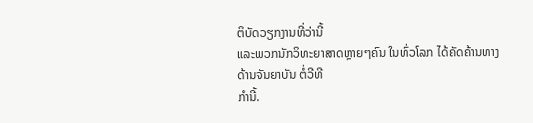ຕິບັດວຽກງານທີ່ວ່ານີ້
ແລະພວກນັກວິທະຍາສາດຫຼາຍໆຄົນ ໃນທົ່ວໂລກ ໄດ້ຄັດຄ້ານທາງດ້ານຈັນຍາບັນ ຕໍ່ວີທີ
ກຳນີ້.